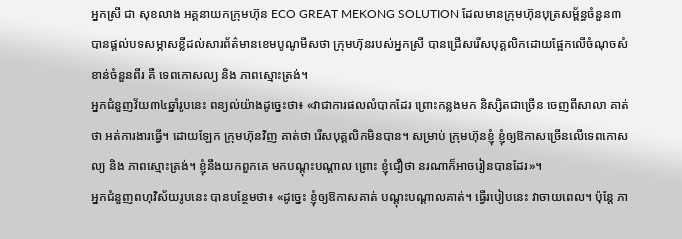អ្នកស្រី ជា សុខលាង អគ្គនាយកក្រុមហ៊ុន ECO GREAT MEKONG SOLUTION ដែលមានក្រុមហ៊ុនបុត្រសម្ព័ន្ធចំនួន៣ បានផ្តល់បទសម្ភាសខ្លីដល់សារព័ត៌មានខេមបូណូមីសថា ក្រុមហ៊ុនរបស់អ្នកស្រី បានជ្រើសរើសបុគ្គលិកដោយផ្អែកលើចំណុចសំខាន់ចំនួនពីរ គឺ ទេពកោសល្យ និង ភាពស្មោះត្រង់។
អ្នកជំនួញវ័យ៣៤ឆ្នាំរូបនេះ ពន្យល់យ៉ាងដូច្នេះថា៖ «វាជាការផលលំបាកដែរ ព្រោះកន្លងមក និស្សិតជាច្រើន ចេញពីសាលា គាត់ថា អត់ការងារធ្វើ។ ដោយឡែក ក្រុមហ៊ុនវិញ គាត់ថា រើសបុគ្គលិកមិនបាន។ សម្រាប់ ក្រុមហ៊ុនខ្ញុំ ខ្ញុំឲ្យឱកាសច្រើនលើទេពកោសល្យ និង ភាពស្មោះត្រង់។ ខ្ញុំនឹងយកពួកគេ មកបណ្តុះបណ្តាល ព្រោះ ខ្ញុំជឿថា នរណាក៏អាចរៀនបានដែរ»។
អ្នកជំនួញពហុវិស័យរូបនេះ បានបន្ថែមថា៖ «ដូច្នេះ ខ្ញុំឲ្យឱកាសគាត់ បណ្តុះបណ្តាលគាត់។ ធ្វើរបៀបនេះ វាចាយពេល។ ប៉ុន្តែ ភា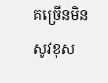គច្រើនមិនសូវខុស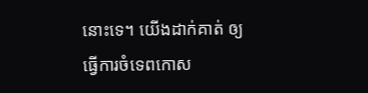នោះទេ។ យើងដាក់គាត់ ឲ្យធ្វើការចំទេពកោស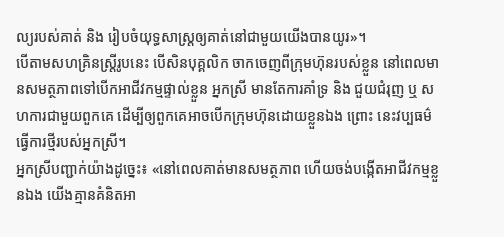ល្យរបស់គាត់ និង រៀបចំយុទ្ធសាស្រ្តឲ្យគាត់នៅជាមួយយើងបានយូរ»។
បើតាមសហគ្រិនស្ត្រីរូបនេះ បើសិនបុគ្គលិក ចាកចេញពីក្រុមហ៊ុនរបស់ខ្លួន នៅពេលមានសមត្ថភាពទៅបើកអាជីវកម្មផ្ទាល់ខ្លួន អ្នកស្រី មានតែការគាំទ្រ និង ជួយជំរុញ ឬ សហការជាមួយពួកគេ ដើម្បីឲ្យពួកគេអាចបើកក្រុមហ៊ុនដោយខ្លួនឯង ព្រោះ នេះវប្បធម៌ធ្វើការថ្មីរបស់អ្នកស្រី។
អ្នកស្រីបញ្ជាក់យ៉ាងដូច្នេះ៖ «នៅពេលគាត់មានសមត្ថភាព ហើយចង់បង្កើតអាជីវកម្មខ្លួនឯង យើងគ្មានគំនិតអា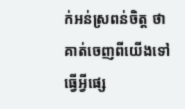ក់អន់ស្រពន់ចិត្ត ថា គាត់ចេញពីយើងទៅធ្វើអ្វីផ្សេ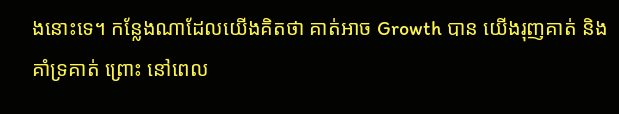ងនោះទេ។ កន្លែងណាដែលយើងគិតថា គាត់អាច Growth បាន យើងរុញគាត់ និង គាំទ្រគាត់ ព្រោះ នៅពេល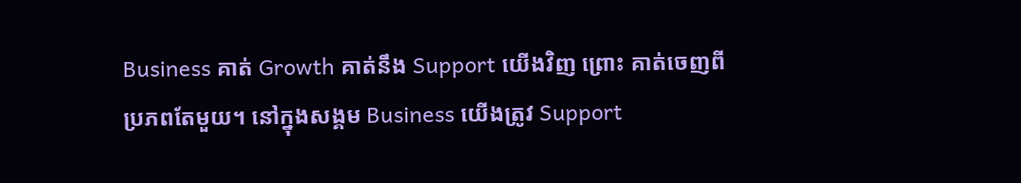Business គាត់ Growth គាត់នឹង Support យើងវិញ ព្រោះ គាត់ចេញពីប្រភពតែមួយ។ នៅក្នុងសង្គម Business យើងត្រូវ Support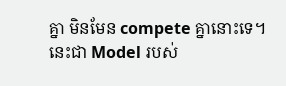គ្នា មិនមែន compete គ្នានោះទេ។ នេះជា Model របស់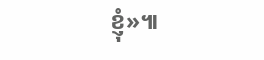ខ្ញុំ»៕